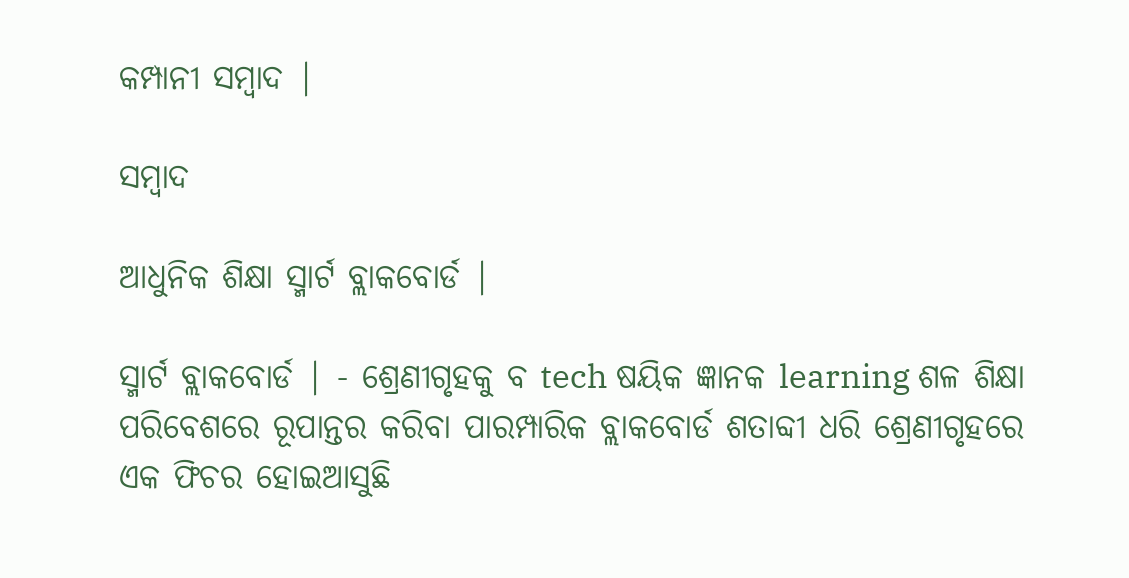କମ୍ପାନୀ ସମ୍ବାଦ |

ସମ୍ବାଦ

ଆଧୁନିକ ଶିକ୍ଷା ସ୍ମାର୍ଟ ବ୍ଲାକବୋର୍ଡ |

ସ୍ମାର୍ଟ ବ୍ଲାକବୋର୍ଡ | - ଶ୍ରେଣୀଗୃହକୁ ବ tech ଷୟିକ ଜ୍ଞାନକ learning ଶଳ ଶିକ୍ଷା ପରିବେଶରେ ରୂପାନ୍ତର କରିବା ପାରମ୍ପାରିକ ବ୍ଲାକବୋର୍ଡ ଶତାବ୍ଦୀ ଧରି ଶ୍ରେଣୀଗୃହରେ ଏକ ଫିଚର ହୋଇଆସୁଛି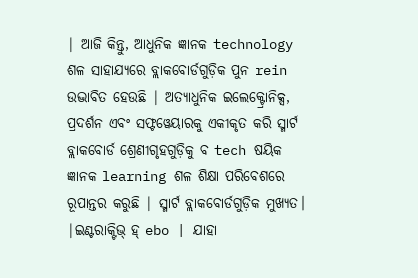| ଆଜି କିନ୍ତୁ, ଆଧୁନିକ ଜ୍ଞାନକ technology ଶଳ ସାହାଯ୍ୟରେ ବ୍ଲାକବୋର୍ଡଗୁଡ଼ିକ ପୁନ rein ଉଦ୍ଭାବିତ ହେଉଛି | ଅତ୍ୟାଧୁନିକ ଇଲେକ୍ଟ୍ରୋନିକ୍ସ, ପ୍ରଦର୍ଶନ ଏବଂ ସଫ୍ଟୱେୟାରକୁ ଏକୀକୃତ କରି ସ୍ମାର୍ଟ ବ୍ଲାକବୋର୍ଡ ଶ୍ରେଣୀଗୃହଗୁଡ଼ିକୁ ବ tech ଷୟିକ ଜ୍ଞାନକ learning ଶଳ ଶିକ୍ଷା ପରିବେଶରେ ରୂପାନ୍ତର କରୁଛି | ସ୍ମାର୍ଟ ବ୍ଲାକବୋର୍ଡଗୁଡ଼ିକ ମୁଖ୍ୟତ। |ଇଣ୍ଟରାକ୍ଟିଭ୍ ହ୍ ebo | ଯାହା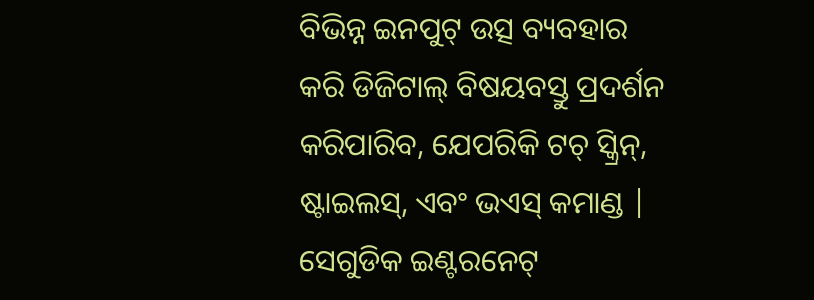ବିଭିନ୍ନ ଇନପୁଟ୍ ଉତ୍ସ ବ୍ୟବହାର କରି ଡିଜିଟାଲ୍ ବିଷୟବସ୍ତୁ ପ୍ରଦର୍ଶନ କରିପାରିବ, ଯେପରିକି ଟଚ୍ ସ୍କ୍ରିନ୍, ଷ୍ଟାଇଲସ୍, ଏବଂ ଭଏସ୍ କମାଣ୍ଡ | ସେଗୁଡିକ ଇଣ୍ଟରନେଟ୍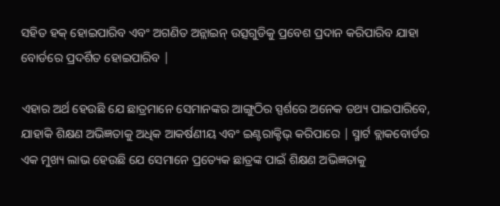ସହିତ ହକ୍ ହୋଇପାରିବ ଏବଂ ଅଗଣିତ ଅନ୍ଲାଇନ୍ ଉତ୍ସଗୁଡିକୁ ପ୍ରବେଶ ପ୍ରଦାନ କରିପାରିବ ଯାହା ବୋର୍ଡରେ ପ୍ରଦର୍ଶିତ ହୋଇପାରିବ |

ଏହାର ଅର୍ଥ ହେଉଛି ଯେ ଛାତ୍ରମାନେ ସେମାନଙ୍କର ଆଙ୍ଗୁଠିର ସ୍ପର୍ଶରେ ଅନେକ ତଥ୍ୟ ପାଇପାରିବେ, ଯାହାକି ଶିକ୍ଷଣ ଅଭିଜ୍ଞତାକୁ ଅଧିକ ଆକର୍ଷଣୀୟ ଏବଂ ଇଣ୍ଟରାକ୍ଟିଭ୍ କରିପାରେ | ସ୍ମାର୍ଟ ବ୍ଲାକବୋର୍ଡର ଏକ ମୁଖ୍ୟ ଲାଭ ହେଉଛି ଯେ ସେମାନେ ପ୍ରତ୍ୟେକ ଛାତ୍ରଙ୍କ ପାଇଁ ଶିକ୍ଷଣ ଅଭିଜ୍ଞତାକୁ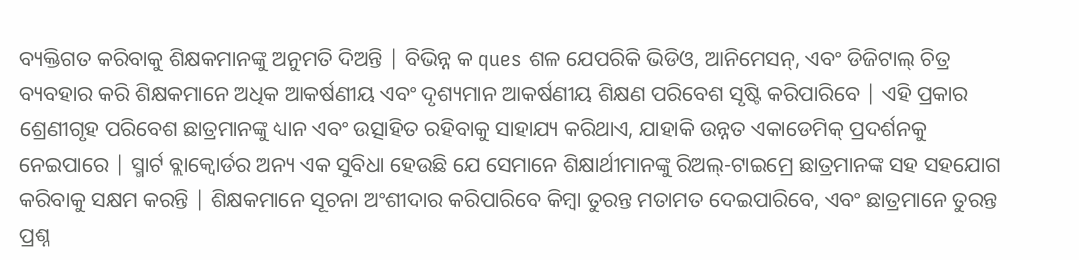ବ୍ୟକ୍ତିଗତ କରିବାକୁ ଶିକ୍ଷକମାନଙ୍କୁ ଅନୁମତି ଦିଅନ୍ତି | ବିଭିନ୍ନ କ ques ଶଳ ଯେପରିକି ଭିଡିଓ, ଆନିମେସନ୍, ଏବଂ ଡିଜିଟାଲ୍ ଚିତ୍ର ବ୍ୟବହାର କରି ଶିକ୍ଷକମାନେ ଅଧିକ ଆକର୍ଷଣୀୟ ଏବଂ ଦୃଶ୍ୟମାନ ଆକର୍ଷଣୀୟ ଶିକ୍ଷଣ ପରିବେଶ ସୃଷ୍ଟି କରିପାରିବେ | ଏହି ପ୍ରକାର ଶ୍ରେଣୀଗୃହ ପରିବେଶ ଛାତ୍ରମାନଙ୍କୁ ଧ୍ୟାନ ଏବଂ ଉତ୍ସାହିତ ରହିବାକୁ ସାହାଯ୍ୟ କରିଥାଏ, ଯାହାକି ଉନ୍ନତ ଏକାଡେମିକ୍ ପ୍ରଦର୍ଶନକୁ ନେଇପାରେ | ସ୍ମାର୍ଟ ବ୍ଲାକ୍ବୋର୍ଡର ଅନ୍ୟ ଏକ ସୁବିଧା ହେଉଛି ଯେ ସେମାନେ ଶିକ୍ଷାର୍ଥୀମାନଙ୍କୁ ରିଅଲ୍-ଟାଇମ୍ରେ ଛାତ୍ରମାନଙ୍କ ସହ ସହଯୋଗ କରିବାକୁ ସକ୍ଷମ କରନ୍ତି | ଶିକ୍ଷକମାନେ ସୂଚନା ଅଂଶୀଦାର କରିପାରିବେ କିମ୍ବା ତୁରନ୍ତ ମତାମତ ଦେଇପାରିବେ, ଏବଂ ଛାତ୍ରମାନେ ତୁରନ୍ତ ପ୍ରଶ୍ନ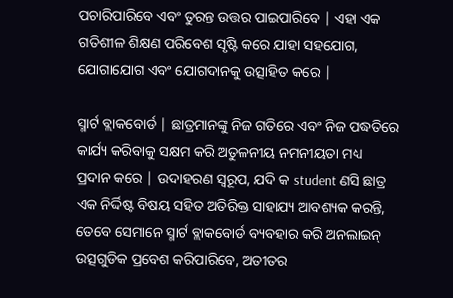ପଚାରିପାରିବେ ଏବଂ ତୁରନ୍ତ ଉତ୍ତର ପାଇପାରିବେ | ଏହା ଏକ ଗତିଶୀଳ ଶିକ୍ଷଣ ପରିବେଶ ସୃଷ୍ଟି କରେ ଯାହା ସହଯୋଗ, ଯୋଗାଯୋଗ ଏବଂ ଯୋଗଦାନକୁ ଉତ୍ସାହିତ କରେ |

ସ୍ମାର୍ଟ ବ୍ଲାକବୋର୍ଡ | ଛାତ୍ରମାନଙ୍କୁ ନିଜ ଗତିରେ ଏବଂ ନିଜ ପଦ୍ଧତିରେ କାର୍ଯ୍ୟ କରିବାକୁ ସକ୍ଷମ କରି ଅତୁଳନୀୟ ନମନୀୟତା ମଧ୍ୟ ପ୍ରଦାନ କରେ | ଉଦାହରଣ ସ୍ୱରୂପ, ଯଦି କ student ଣସି ଛାତ୍ର ଏକ ନିର୍ଦ୍ଦିଷ୍ଟ ବିଷୟ ସହିତ ଅତିରିକ୍ତ ସାହାଯ୍ୟ ଆବଶ୍ୟକ କରନ୍ତି, ତେବେ ସେମାନେ ସ୍ମାର୍ଟ ବ୍ଲାକବୋର୍ଡ ବ୍ୟବହାର କରି ଅନଲାଇନ୍ ଉତ୍ସଗୁଡିକ ପ୍ରବେଶ କରିପାରିବେ, ଅତୀତର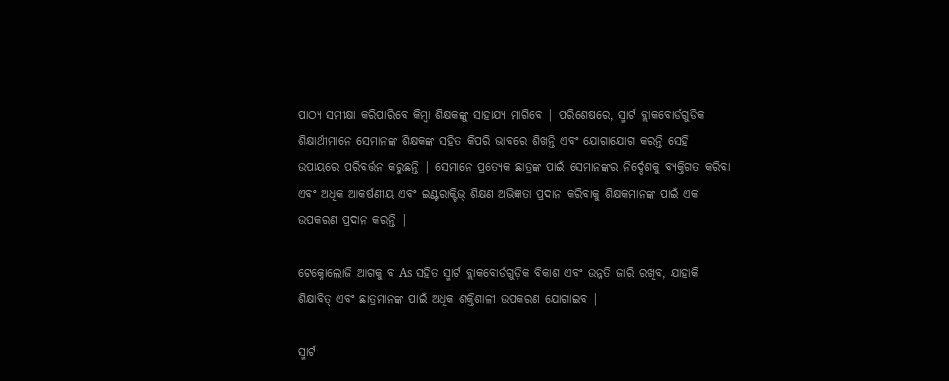ପାଠ୍ୟ ସମୀକ୍ଷା କରିପାରିବେ କିମ୍ବା ଶିକ୍ଷକଙ୍କୁ ସାହାଯ୍ୟ ମାଗିବେ | ପରିଶେଷରେ, ସ୍ମାର୍ଟ ବ୍ଲାକବୋର୍ଡଗୁଡିକ ଶିକ୍ଷାର୍ଥୀମାନେ ସେମାନଙ୍କ ଶିକ୍ଷକଙ୍କ ସହିତ କିପରି ଭାବରେ ଶିଖନ୍ତି ଏବଂ ଯୋଗାଯୋଗ କରନ୍ତି ସେହି ଉପାୟରେ ପରିବର୍ତ୍ତନ କରୁଛନ୍ତି | ସେମାନେ ପ୍ରତ୍ୟେକ ଛାତ୍ରଙ୍କ ପାଇଁ ସେମାନଙ୍କର ନିର୍ଦ୍ଦେଶକୁ ବ୍ୟକ୍ତିଗତ କରିବା ଏବଂ ଅଧିକ ଆକର୍ଷଣୀୟ ଏବଂ ଇଣ୍ଟରାକ୍ଟିଭ୍ ଶିକ୍ଷଣ ଅଭିଜ୍ଞତା ପ୍ରଦାନ କରିବାକୁ ଶିକ୍ଷକମାନଙ୍କ ପାଇଁ ଏକ ଉପକରଣ ପ୍ରଦାନ କରନ୍ତି |

ଟେକ୍ନୋଲୋଜି ଆଗକୁ ବ As ସହିତ ସ୍ମାର୍ଟ ବ୍ଲାକବୋର୍ଡଗୁଡ଼ିକ ବିକାଶ ଏବଂ ଉନ୍ନତି ଜାରି ରଖିବ, ଯାହାକି ଶିକ୍ଷାବିତ୍ ଏବଂ ଛାତ୍ରମାନଙ୍କ ପାଇଁ ଅଧିକ ଶକ୍ତିଶାଳୀ ଉପକରଣ ଯୋଗାଇବ |

ସ୍ମାର୍ଟ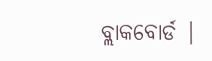ବ୍ଲାକବୋର୍ଡ |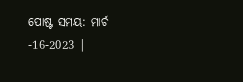ପୋଷ୍ଟ ସମୟ: ମାର୍ଚ -16-2023 |